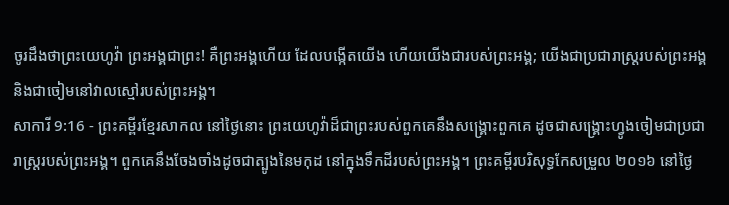ចូរដឹងថាព្រះយេហូវ៉ា ព្រះអង្គជាព្រះ! គឺព្រះអង្គហើយ ដែលបង្កើតយើង ហើយយើងជារបស់ព្រះអង្គ; យើងជាប្រជារាស្ត្ររបស់ព្រះអង្គ និងជាចៀមនៅវាលស្មៅរបស់ព្រះអង្គ។
សាការី 9:16 - ព្រះគម្ពីរខ្មែរសាកល នៅថ្ងៃនោះ ព្រះយេហូវ៉ាដ៏ជាព្រះរបស់ពួកគេនឹងសង្គ្រោះពួកគេ ដូចជាសង្គ្រោះហ្វូងចៀមជាប្រជារាស្ត្ររបស់ព្រះអង្គ។ ពួកគេនឹងចែងចាំងដូចជាត្បូងនៃមកុដ នៅក្នុងទឹកដីរបស់ព្រះអង្គ។ ព្រះគម្ពីរបរិសុទ្ធកែសម្រួល ២០១៦ នៅថ្ងៃ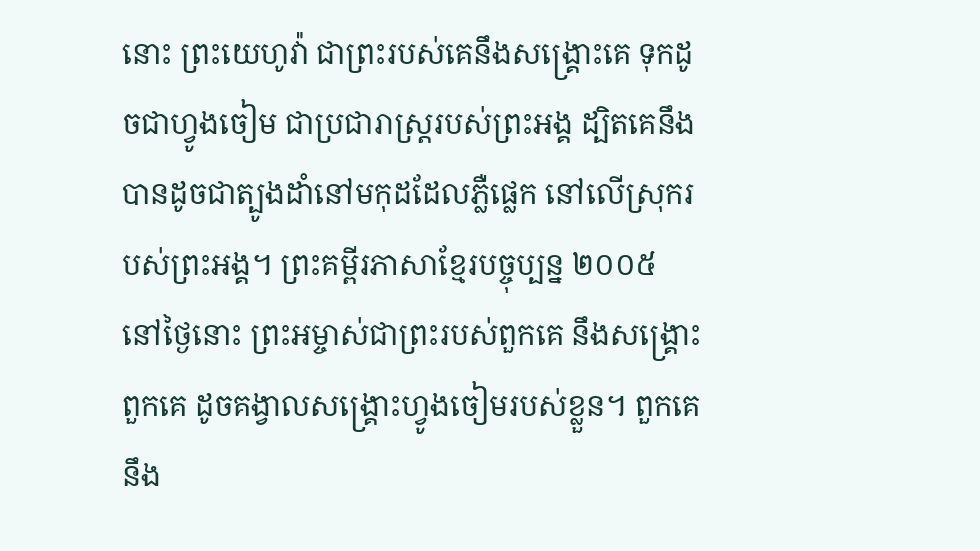នោះ ព្រះយេហូវ៉ា ជាព្រះរបស់គេនឹងសង្គ្រោះគេ ទុកដូចជាហ្វូងចៀម ជាប្រជារាស្ត្ររបស់ព្រះអង្គ ដ្បិតគេនឹងបានដូចជាត្បូងដាំនៅមកុដដែលភ្លឺផ្លេក នៅលើស្រុករបស់ព្រះអង្គ។ ព្រះគម្ពីរភាសាខ្មែរបច្ចុប្បន្ន ២០០៥ នៅថ្ងៃនោះ ព្រះអម្ចាស់ជាព្រះរបស់ពួកគេ នឹងសង្គ្រោះពួកគេ ដូចគង្វាលសង្គ្រោះហ្វូងចៀមរបស់ខ្លួន។ ពួកគេនឹង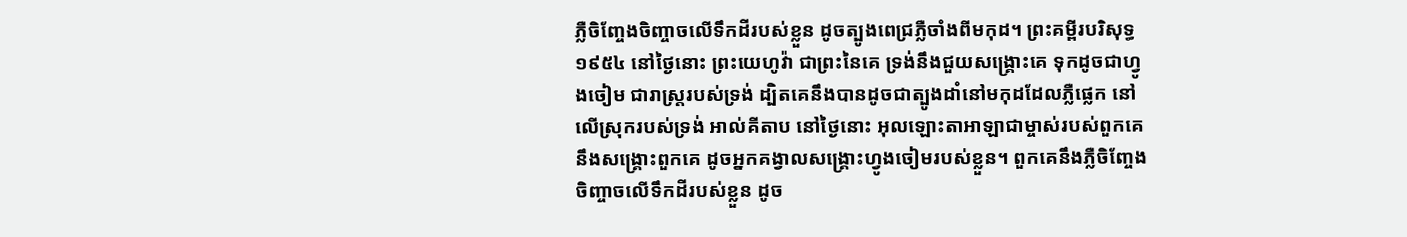ភ្លឺចិញ្ចែងចិញ្ចាចលើទឹកដីរបស់ខ្លួន ដូចត្បូងពេជ្រភ្លឺចាំងពីមកុដ។ ព្រះគម្ពីរបរិសុទ្ធ ១៩៥៤ នៅថ្ងៃនោះ ព្រះយេហូវ៉ា ជាព្រះនៃគេ ទ្រង់នឹងជួយសង្គ្រោះគេ ទុកដូចជាហ្វូងចៀម ជារាស្ត្ររបស់ទ្រង់ ដ្បិតគេនឹងបានដូចជាត្បូងដាំនៅមកុដដែលភ្លឺផ្លេក នៅលើស្រុករបស់ទ្រង់ អាល់គីតាប នៅថ្ងៃនោះ អុលឡោះតាអាឡាជាម្ចាស់របស់ពួកគេ នឹងសង្គ្រោះពួកគេ ដូចអ្នកគង្វាលសង្គ្រោះហ្វូងចៀមរបស់ខ្លួន។ ពួកគេនឹងភ្លឺចិញ្ចែងចិញ្ចាចលើទឹកដីរបស់ខ្លួន ដូច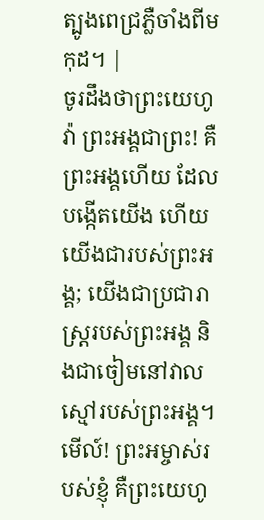ត្បូងពេជ្រភ្លឺចាំងពីមកុដ។ |
ចូរដឹងថាព្រះយេហូវ៉ា ព្រះអង្គជាព្រះ! គឺព្រះអង្គហើយ ដែលបង្កើតយើង ហើយយើងជារបស់ព្រះអង្គ; យើងជាប្រជារាស្ត្ររបស់ព្រះអង្គ និងជាចៀមនៅវាលស្មៅរបស់ព្រះអង្គ។
មើល៍! ព្រះអម្ចាស់របស់ខ្ញុំ គឺព្រះយេហូ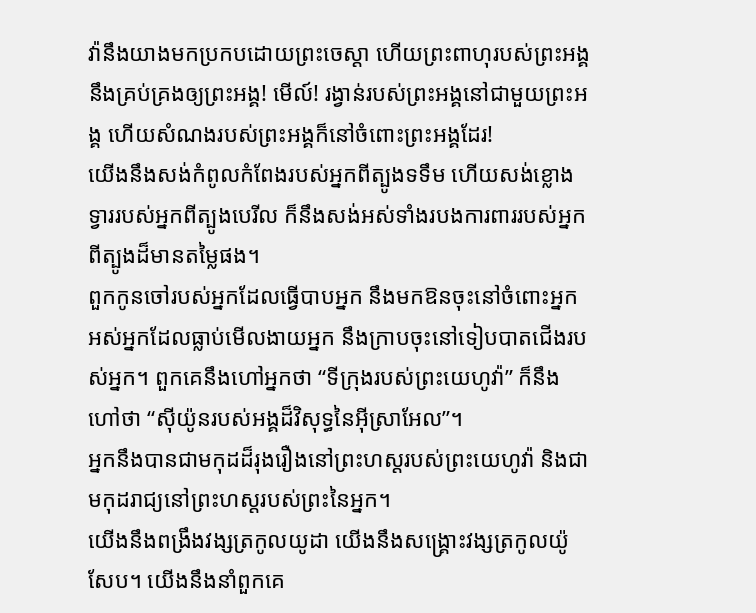វ៉ានឹងយាងមកប្រកបដោយព្រះចេស្ដា ហើយព្រះពាហុរបស់ព្រះអង្គនឹងគ្រប់គ្រងឲ្យព្រះអង្គ! មើល៍! រង្វាន់របស់ព្រះអង្គនៅជាមួយព្រះអង្គ ហើយសំណងរបស់ព្រះអង្គក៏នៅចំពោះព្រះអង្គដែរ!
យើងនឹងសង់កំពូលកំពែងរបស់អ្នកពីត្បូងទទឹម ហើយសង់ខ្លោងទ្វាររបស់អ្នកពីត្បូងបេរីល ក៏នឹងសង់អស់ទាំងរបងការពាររបស់អ្នកពីត្បូងដ៏មានតម្លៃផង។
ពួកកូនចៅរបស់អ្នកដែលធ្វើបាបអ្នក នឹងមកឱនចុះនៅចំពោះអ្នក អស់អ្នកដែលធ្លាប់មើលងាយអ្នក នឹងក្រាបចុះនៅទៀបបាតជើងរបស់អ្នក។ ពួកគេនឹងហៅអ្នកថា “ទីក្រុងរបស់ព្រះយេហូវ៉ា” ក៏នឹងហៅថា “ស៊ីយ៉ូនរបស់អង្គដ៏វិសុទ្ធនៃអ៊ីស្រាអែល”។
អ្នកនឹងបានជាមកុដដ៏រុងរឿងនៅព្រះហស្តរបស់ព្រះយេហូវ៉ា និងជាមកុដរាជ្យនៅព្រះហស្តរបស់ព្រះនៃអ្នក។
យើងនឹងពង្រឹងវង្សត្រកូលយូដា យើងនឹងសង្គ្រោះវង្សត្រកូលយ៉ូសែប។ យើងនឹងនាំពួកគេ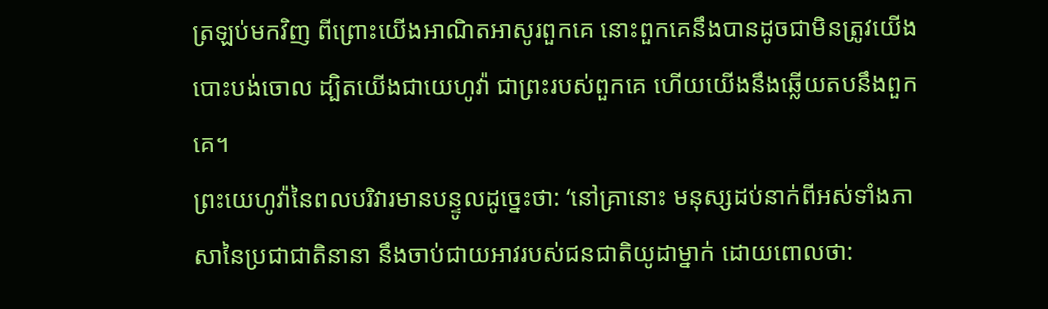ត្រឡប់មកវិញ ពីព្រោះយើងអាណិតអាសូរពួកគេ នោះពួកគេនឹងបានដូចជាមិនត្រូវយើងបោះបង់ចោល ដ្បិតយើងជាយេហូវ៉ា ជាព្រះរបស់ពួកគេ ហើយយើងនឹងឆ្លើយតបនឹងពួកគេ។
ព្រះយេហូវ៉ានៃពលបរិវារមានបន្ទូលដូច្នេះថា: ‘នៅគ្រានោះ មនុស្សដប់នាក់ពីអស់ទាំងភាសានៃប្រជាជាតិនានា នឹងចាប់ជាយអាវរបស់ជនជាតិយូដាម្នាក់ ដោយពោលថា: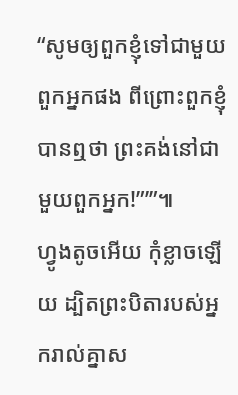“សូមឲ្យពួកខ្ញុំទៅជាមួយពួកអ្នកផង ពីព្រោះពួកខ្ញុំបានឮថា ព្រះគង់នៅជាមួយពួកអ្នក!”’”៕
ហ្វូងតូចអើយ កុំខ្លាចឡើយ ដ្បិតព្រះបិតារបស់អ្នករាល់គ្នាស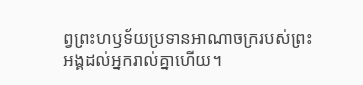ព្វព្រះហឫទ័យប្រទានអាណាចក្ររបស់ព្រះអង្គដល់អ្នករាល់គ្នាហើយ។